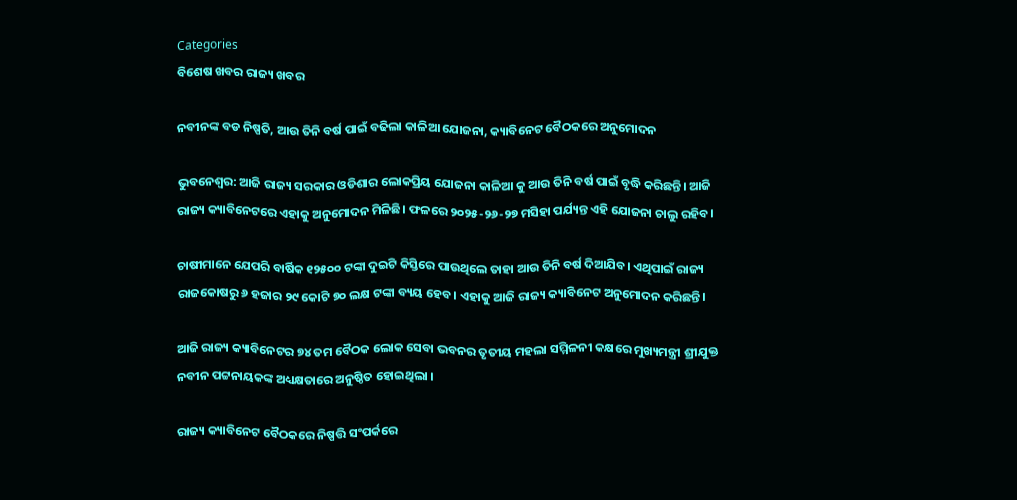Categories
ବିଶେଷ ଖବର ରାଜ୍ୟ ଖବର

ନବୀନଙ୍କ ବଡ ନିଷ୍ପତି, ଆଉ ତିନି ବର୍ଷ ପାଇଁ ବଢିଲା କାଳିଆ ଯୋଜନା, କ୍ୟାବିନେଟ ବୈଠକରେ ଅନୁମୋଦନ

ଭୁବନେଶ୍ବର: ଆଜି ରାଜ୍ୟ ସରକାର ଓଡିଶାର ଲୋକପ୍ରିୟ ଯୋଜନା କାଳିଆ କୁ ଆଉ ତିନି ବର୍ଷ ପାଇଁ ବୃଦ୍ଧି କରିଛନ୍ତି। ଆଜି ରାଜ୍ୟ କ୍ୟାବିନେଟରେ ଏହାକୁ ଅନୁମୋଦନ ମିଳିଛି। ଫଳରେ ୨୦୨୫-୨୬-୨୭ ମସିହା ପର୍ଯ୍ୟନ୍ତ ଏହି ଯୋଜନା ଚାଲୁ ରହିବ।

ଚାଷୀମାନେ ଯେପରି ବାର୍ଷିକ ୧୨୫୦୦ ଟଙ୍କା ଦୁଇଟି କିସ୍ତିରେ ପାଉଥିଲେ ତାହା ଆଉ ତିନି ବର୍ଷ ଦିଆଯିବ। ଏଥିପାଇଁ ରାଜ୍ୟ ରାଜକୋଷରୁ ୬ ହଜାର ୨୯ କୋଟି ୭୦ ଲକ୍ଷ ଟଙ୍କା ବ୍ୟୟ ହେବ। ଏହାକୁ ଆଜି ରାଜ୍ୟ କ୍ୟାବିନେଟ ଅନୁମୋଦନ କରିଛନ୍ତି।

ଆଜି ରାଜ୍ୟ କ୍ୟାବିନେଟର ୭୪ ତମ ବୈଠକ ଲୋକ ସେବା ଭବନର ତୃତୀୟ ମହଲା ସମ୍ମିଳନୀ କକ୍ଷରେ ମୁଖ୍ୟମନ୍ତ୍ରୀ ଶ୍ରୀଯୁକ୍ତ ନବୀନ ପଟ୍ଟନାୟକଙ୍କ ଅଧ୍ୟକ୍ଷତାରେ ଅନୁଷ୍ଠିତ ହୋଇଥିଲା ।

ରାଜ୍ୟ କ୍ୟାବିନେଟ ବୈଠକରେ ନିଷ୍ପତ୍ତି ସଂପର୍କରେ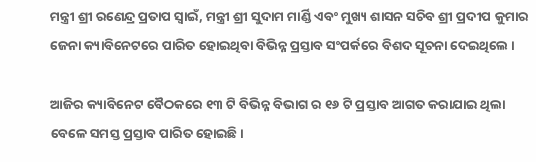ମନ୍ତ୍ରୀ ଶ୍ରୀ ରଣେନ୍ଦ୍ର ପ୍ରତାପ ସ୍ୱାଇଁ, ମନ୍ତ୍ରୀ ଶ୍ରୀ ସୁଦାମ ମାର୍ଣ୍ଡି ଏବଂ ମୁଖ୍ୟ ଶାସନ ସଚିବ ଶ୍ରୀ ପ୍ରଦୀପ କୁମାର ଜେନା କ୍ୟାବିନେଟରେ ପାରିତ ହୋଇଥିବା ବିଭିନ୍ନ ପ୍ରସ୍ତାବ ସଂପର୍କରେ ବିଶଦ ସୂଚନା ଦେଇଥିଲେ ।

ଆଜିର କ୍ୟାବିନେଟ ବୈଠକରେ ୧୩ ଟି ବିଭିନ୍ନ ବିଭାଗ ର ୧୬ ଟି ପ୍ରସ୍ତାବ ଆଗତ କରାଯାଇ ଥିଲା ବେଳେ ସମସ୍ତ ପ୍ରସ୍ତାବ ପାରିତ ହୋଇଛି।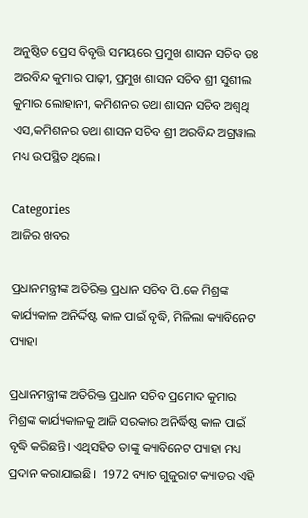ଅନୁଷ୍ଠିତ ପ୍ରେସ ବିବୃତ୍ତି ସମୟରେ ପ୍ରମୁଖ ଶାସନ ସଚିବ ଡଃ ଅରବିନ୍ଦ କୁମାର ପାଢ଼ୀ, ପ୍ରମୁଖ ଶାସନ ସଚିବ ଶ୍ରୀ ସୁଶୀଲ କୁମାର ଲୋହାନୀ, କମିଶନର ତଥା ଶାସନ ସଚିବ ଅଶ୍ୱଥି ଏସ,କମିଶନର ତଥା ଶାସନ ସଚିବ ଶ୍ରୀ ଅରବିନ୍ଦ ଅଗ୍ରୱାଲ ମଧ୍ୟ ଉପସ୍ଥିତ ଥିଲେ।

Categories
ଆଜିର ଖବର

ପ୍ରଧାନମନ୍ତ୍ରୀଙ୍କ ଅତିରିକ୍ତ ପ୍ରଧାନ ସଚିବ ପି.କେ ମିଶ୍ରଙ୍କ କାର୍ଯ୍ୟକାଳ ଅନିର୍ଦ୍ଦିଷ୍ଟ କାଳ ପାଇଁ ବୃଦ୍ଧି, ମିଳିଲା କ୍ୟାବିନେଟ ପ୍ୟାହା

ପ୍ରଧାନମନ୍ତ୍ରୀଙ୍କ ଅତିରିକ୍ତ ପ୍ରଧାନ ସଚିବ ପ୍ରମୋଦ କୁମାର ମିଶ୍ରଙ୍କ କାର୍ଯ୍ୟକାଳକୁ ଆଜି ସରକାର ଅନିର୍ଦ୍ଧିଷ୍ଠ କାଳ ପାଇଁ ବୃଦ୍ଧି କରିଛନ୍ତି। ଏଥିସହିତ ତାଙ୍କୁ କ୍ୟାବିନେଟ ପ୍ୟାହା ମଧ୍ୟ ପ୍ରଦାନ କରାଯାଇଛି।  1972 ବ୍ୟାଚ ଗୁଜୁରାଟ କ୍ୟାଡର ଏହି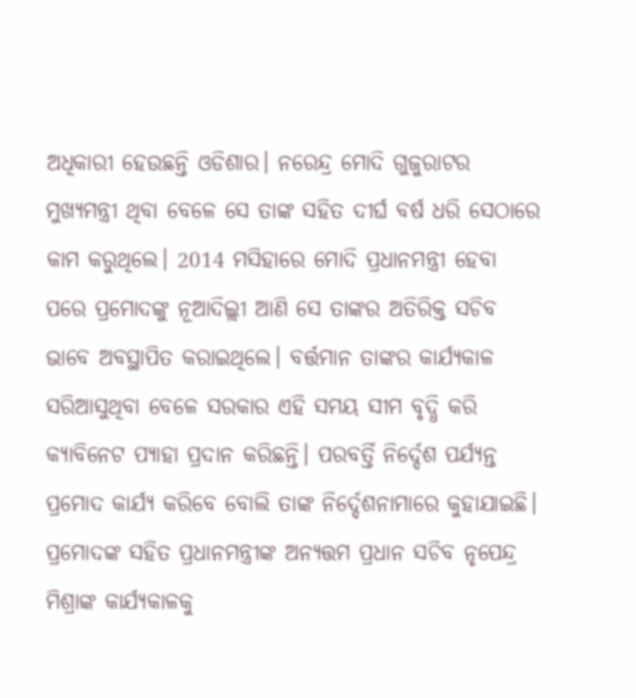ଅଧିକାରୀ ହେଉଛନ୍ତି ଓଡିଶାର। ନରେନ୍ଦ୍ର ମୋଦି ଗୁଜୁରାଟର ମୁଖ୍ୟମନ୍ତ୍ରୀ ଥିବା ବେଳେ ସେ ତାଙ୍କ ସହିତ ଦୀର୍ଘ ବର୍ଷ ଧରି ସେଠାରେ କାମ କରୁଥିଲେ। 2014 ମସିହାରେ ମୋଦି ପ୍ରଧାନମନ୍ତ୍ରୀ ହେବା ପରେ ପ୍ରମୋଦଙ୍କୁ ନୂଆଦିଲ୍ଲୀ ଆଣି ସେ ତାଙ୍କର ଅତିରିକ୍ତ ସଚିବ ଭାବେ ଅବସ୍ଥାପିତ କରାଇଥିଲେ। ବର୍ତ୍ତମାନ ତାଙ୍କର କାର୍ଯ୍ୟକାଳ ସରିଆସୁଥିବା ବେଳେ ସରକାର ଏହି ସମୟ ସୀମ ବୃଦ୍ଧି କରି କ୍ୟାବିନେଟ ପ୍ୟାହା ପ୍ରଦାନ କରିଛନ୍ତି। ପରବର୍ତ୍ତି ନିର୍ଦ୍ଦେଶ ପର୍ଯ୍ୟନ୍ତ ପ୍ରମୋଦ କାର୍ଯ୍ୟ କରିବେ ବୋଲି ତାଙ୍କ ନିର୍ଦ୍ଦେଶନାମାରେ କୁହାଯାଇଛି। ପ୍ରମୋଦଙ୍କ ସହିତ ପ୍ରଧାନମନ୍ତ୍ରୀଙ୍କ ଅନ୍ୟତ୍ତମ ପ୍ରଧାନ ସଚିବ ନୃପେନ୍ଦ୍ର ମିଶ୍ରାଙ୍କ କାର୍ଯ୍ୟକାଳକୁ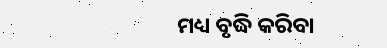ମଧ୍ୟ ବୃଦ୍ଧି କରିବା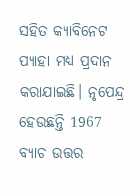ସହିତ କ୍ୟାବିନେଟ ପ୍ୟାହା ମଧ୍ୟ ପ୍ରଦାନ କରାଯାଇଛି। ନୃପେନ୍ଦ୍ର ହେଉଛନ୍ତି 1967 ବ୍ୟାଚ ଉତ୍ତର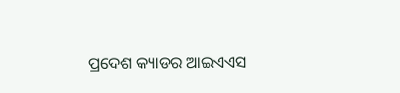ପ୍ରଦେଶ କ୍ୟାଡର ଆଇଏଏସ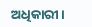ଅଧିକାରୀ।